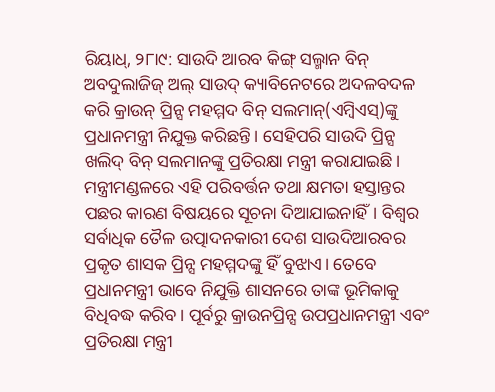ରିୟାଧ୍, ୨୮ା୯: ସାଉଦି ଆରବ କିଙ୍ଗ୍ ସଲ୍ମାନ ବିନ୍ ଅବଦୁଲାଜିଜ୍ ଅଲ୍ ସାଉଦ୍ କ୍ୟାବିନେଟରେ ଅଦଳବଦଳ କରି କ୍ରାଉନ୍ ପ୍ରିନ୍ସ ମହମ୍ମଦ ବିନ୍ ସଲମାନ୍(ଏମ୍ବିଏସ୍)ଙ୍କୁ ପ୍ରଧାନମନ୍ତ୍ରୀ ନିଯୁକ୍ତ କରିଛନ୍ତି। ସେହିପରି ସାଉଦି ପ୍ରିନ୍ସ ଖଲିଦ୍ ବିନ୍ ସଲମାନଙ୍କୁ ପ୍ରତିରକ୍ଷା ମନ୍ତ୍ରୀ କରାଯାଇଛି। ମନ୍ତ୍ରୀମଣ୍ଡଳରେ ଏହି ପରିବର୍ତ୍ତନ ତଥା କ୍ଷମତା ହସ୍ତାନ୍ତର ପଛର କାରଣ ବିଷୟରେ ସୂଚନା ଦିଆଯାଇନାହିଁ। ବିଶ୍ୱର ସର୍ବାଧିକ ତୈଳ ଉତ୍ପାଦନକାରୀ ଦେଶ ସାଉଦିଆରବର ପ୍ରକୃତ ଶାସକ ପ୍ରିନ୍ସ ମହମ୍ମଦଙ୍କୁ ହିଁ ବୁଝାଏ। ତେବେ ପ୍ରଧାନମନ୍ତ୍ରୀ ଭାବେ ନିଯୁକ୍ତି ଶାସନରେ ତାଙ୍କ ଭୂମିକାକୁ ବିଧିବଦ୍ଧ କରିବ। ପୂର୍ବରୁ କ୍ରାଉନପ୍ରିନ୍ସ ଉପପ୍ରଧାନମନ୍ତ୍ରୀ ଏବଂ ପ୍ରତିରକ୍ଷା ମନ୍ତ୍ରୀ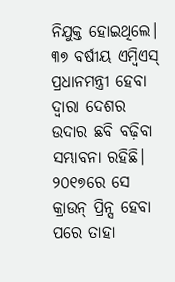ନିଯୁକ୍ତ ହୋଇଥିଲେ। ୩୭ ବର୍ଷୀୟ ଏମ୍ବିଏସ୍ ପ୍ରଧାନମନ୍ତ୍ରୀ ହେବା ଦ୍ୱାରା ଦେଶର ଉଦାର ଛବି ବଢ଼ିବା ସମ୍ଭାବନା ରହିଛି। ୨୦୧୭ରେ ସେ କ୍ରାଉନ୍ ପ୍ରିନ୍ସ ହେବା ପରେ ତାହା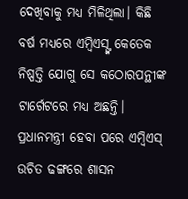ଦେଖିବାକୁ ମଧ୍ୟ ମିଳିଥିଲା। କିଛି ବର୍ଷ ମଧ୍ୟରେ ଏମ୍ବିଏସ୍ଙ୍କ କେତେକ ନିଷ୍ପତ୍ତି ଯୋଗୁ ସେ କଠୋରପନ୍ଥୀଙ୍କ ଟାର୍ଗେଟରେ ମଧ୍ୟ ଅଛନ୍ତି। ପ୍ରଧାନମନ୍ତ୍ରୀ ହେବା ପରେ ଏମ୍ବିଏସ୍ ଉଚିତ ଢଙ୍ଗରେ ଶାସନ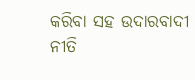କରିବା ସହ ଉଦାରବାଦୀ ନୀତି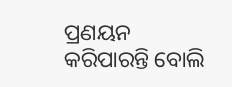ପ୍ରଣୟନ କରିପାରନ୍ତି ବୋଲି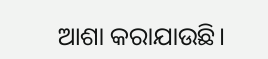ଆଶା କରାଯାଉଛି।